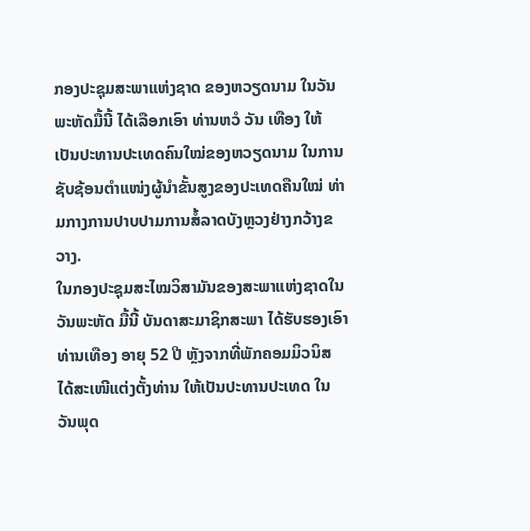ກອງປະຊຸມສະພາແຫ່ງຊາດ ຂອງຫວຽດນາມ ໃນວັນພະຫັດມື້ນີ້ ໄດ້ເລືອກເອົາ ທ່ານຫວໍ ວັນ ເທືອງ ໃຫ້ເປັນປະທານປະເທດຄົນໃໝ່ຂອງຫວຽດນາມ ໃນການຊັບຊ້ອນຕຳແໜ່ງຜູ້ນຳຂັ້ນສູງຂອງປະເທດຄືນໃໝ່ ທ່າມກາງການປາບປາມການສໍ້ລາດບັງຫຼວງຢ່າງກວ້າງຂວາງ.
ໃນກອງປະຊຸມສະໄໝວິສາມັນຂອງສະພາແຫ່ງຊາດໃນວັນພະຫັດ ມື້ນີ້ ບັນດາສະມາຊິກສະພາ ໄດ້ຮັບຮອງເອົາທ່ານເທືອງ ອາຍຸ 52 ປີ ຫຼັງຈາກທີ່ພັກຄອມມິວນິສ ໄດ້ສະເໜີແຕ່ງຕັ້ງທ່ານ ໃຫ້ເປັນປະທານປະເທດ ໃນວັນພຸດ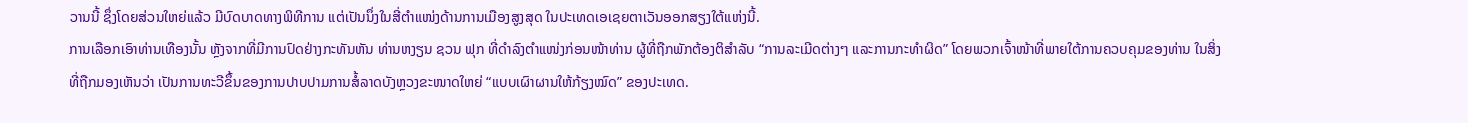ວານນີ້ ຊຶ່ງໂດຍສ່ວນໃຫຍ່ແລ້ວ ມີບົດບາດທາງພິທີການ ແຕ່ເປັນນຶ່ງໃນສີ່ຕຳແໜ່ງດ້ານການເມືອງສູງສຸດ ໃນປະເທດເອເຊຍຕາເວັນອອກສຽງໃຕ້ແຫ່ງນີ້.
ການເລືອກເອົາທ່ານເທືອງນັ້ນ ຫຼັງຈາກທີ່ມີການປົດຢ່າງກະທັນຫັນ ທ່ານຫງຽນ ຊວນ ຟຸກ ທີ່ດຳລົງຕຳແໜ່ງກ່ອນໜ້າທ່ານ ຜູ້ທີ່ຖືກພັກຕ້ອງຕິສຳລັບ “ການລະເມີດຕ່າງໆ ແລະການກະທຳຜິດ” ໂດຍພວກເຈົ້າໜ້າທີ່ພາຍໃຕ້ການຄວບຄຸມຂອງທ່ານ ໃນສິ່ງທີ່ຖືກມອງເຫັນວ່າ ເປັນການທະວີຂຶ້ນຂອງການປາບປາມການສໍ້ລາດບັງຫຼວງຂະໜາດໃຫຍ່ “ແບບເຜົາຜານໃຫ້ກ້ຽງໝົດ” ຂອງປະເທດ.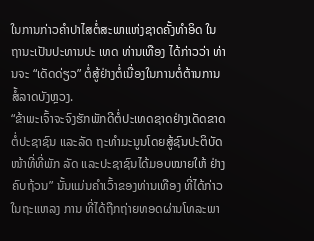ໃນການກ່າວຄຳປາໄສຕໍ່ສະພາແຫ່ງຊາດຄັ້ງທຳອິດ ໃນຖານະເປັນປະທານປະ ເທດ ທ່ານເທືອງ ໄດ້ກ່າວວ່າ ທ່ານຈະ “ເດັດດ່ຽວ” ຕໍ່ສູ້ຢ່າງຕໍ່ເນື່ອງໃນການຕໍ່ຕ້ານການສໍ້ລາດບັງຫຼວງ.
“ຂ້າພະເຈົ້າຈະຈົງຮັກພັກດີຕໍ່ປະເທດຊາດຢ່າງເດັດຂາດ ຕໍ່ປະຊາຊົນ ແລະລັດ ຖະທຳມະນູນໂດຍສູ້ຊົນປະຕິບັດໜ້າທີ່ທີ່ພັກ ລັດ ແລະປະຊາຊົນໄດ້ມອບໝາຍໃຫ້ ຢ່າງຄົບຖ້ວນ” ນັ້ນແມ່ນຄຳເວົ້າຂອງທ່ານເທືອງ ທີ່ໄດ້ກ່າວໃນຖະແຫລງ ການ ທີ່ໄດ້ຖືກຖ່າຍທອດຜ່ານໂທລະພາ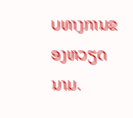ບທາງການຂອງຫວຽດນາມ.